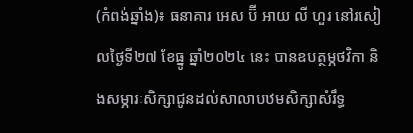(កំពង់ឆ្នាំង)៖ ធនាគារ អេស ប៊ី អាយ លី ហួរ នៅរសៀលថ្ងៃទី២៧ ខែធ្នូ ឆ្នាំ២០២៤ នេះ បានឧបត្ថម្ភថវិកា និងសម្ភារៈសិក្សាជូនដល់សាលាបឋមសិក្សាសំរឹទ្ធ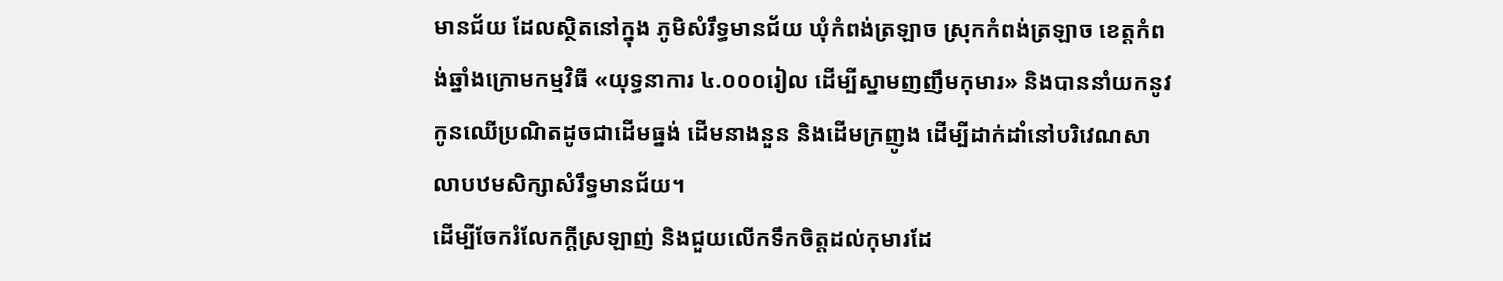មានជ័យ ដែលស្ថិតនៅក្នុង ភូមិសំរឹទ្ធមានជ័យ ឃុំកំពង់ត្រឡាច ស្រុកកំពង់ត្រឡាច ខេត្តកំពង់ឆ្នាំងក្រោមកម្មវិធី «យុទ្ធនាការ ៤.០០០រៀល ដើម្បីស្នាមញញឹមកុមារ» និងបាននាំយកនូវកូនឈើប្រណិតដូចជាដើមធ្នង់ ដើមនាងនួន និងដើមក្រញូង ដើម្បីដាក់ដាំនៅបរិវេណសាលាបឋមសិក្សាសំរឹទ្ធមានជ័យ។
ដើម្បីចែករំលែកក្តីស្រឡាញ់ និងជួយលើកទឹកចិត្តដល់កុមារដែ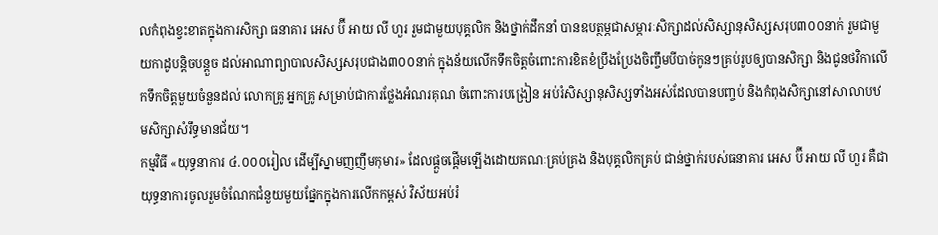លកំពុងខ្វះខាតក្នុងការសិក្សា ធនាគារ អេស ប៊ី អាយ លី ហួរ រួមជាមួយបុគ្គលិក និងថ្នាក់ដឹកនាំ បានឧបត្ថម្ភជាសម្ភារៈសិក្សាដល់សិស្សានុសិស្សសរុប៣០០នាក់ រួមជាមួយកាដូបន្តិចបន្តួច ដល់អាណាព្យាបាលសិស្សសរុបជាង៣០០នាក់ ក្នុងន័យលើកទឹកចិត្តចំពោះការខិតខំប្រឹងប្រែងចិញ្ចឹមបីបាច់កូនៗគ្រប់រូបឲ្យបានសិក្សា និងជូនថវិកាលើកទឹកចិត្តមួយចំនួនដល់ លោកគ្រូ អ្នកគ្រូ សម្រាប់ជាការថ្លែងអំណរគុណ ចំពោះការបង្រៀន អប់រំសិស្សានុសិស្សទាំងអស់ដែលបានបញ្ចប់ និងកំពុងសិក្សានៅសាលាបឋមសិក្សាសំរឹទ្ធមានជ័យ។
កម្មវិធី «យុទ្ធនាការ ៤.០០០រៀល ដើម្បីស្នាមញញឹមកុមារ» ដែលផ្តួចផ្តើមឡើងដោយគណៈគ្រប់គ្រង និងបុគ្គលិកគ្រប់ ជាន់ថ្នាក់របស់ធនាគារ អេស ប៊ី អាយ លី ហួរ គឺជាយុទ្ធនាការចូលរួមចំណែកជំនួយមួយផ្នែកក្នុងការលើកកម្ពស់ វិស័យអប់រំ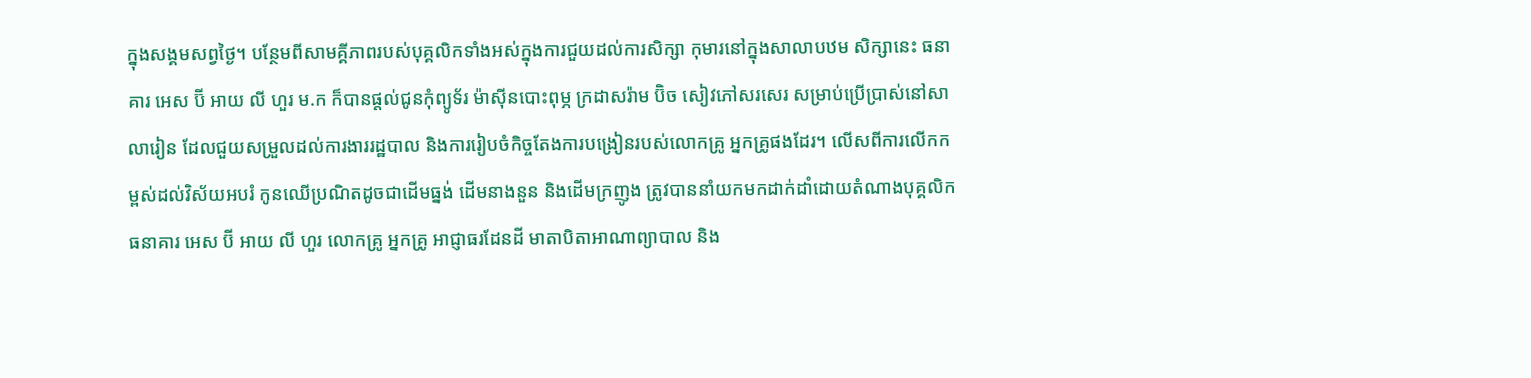ក្នុងសង្គមសព្វថ្ងៃ។ បន្ថែមពីសាមគ្គីភាពរបស់បុគ្គលិកទាំងអស់ក្នុងការជួយដល់ការសិក្សា កុមារនៅក្នុងសាលាបឋម សិក្សានេះ ធនាគារ អេស ប៊ី អាយ លី ហួរ ម.ក ក៏បានផ្តល់ជូនកុំព្យូទ័រ ម៉ាស៊ីនបោះពុម្ភ ក្រដាសរ៉ាម ប៊ិច សៀវភៅសរសេរ សម្រាប់ប្រើប្រាស់នៅសាលារៀន ដែលជួយសម្រួលដល់ការងាររដ្ឋបាល និងការរៀបចំកិច្ចតែងការបង្រៀនរបស់លោកគ្រូ អ្នកគ្រូផងដែរ។ លើសពីការលើកកម្ពស់ដល់វិស័យអបរំ កូនឈើប្រណិតដូចជាដើមធ្នង់ ដើមនាងនួន និងដើមក្រញូង ត្រូវបាននាំយកមកដាក់ដាំដោយតំណាងបុគ្គលិកធនាគារ អេស ប៊ី អាយ លី ហួរ លោកគ្រូ អ្នកគ្រូ អាជ្ញាធរដែនដី មាតាបិតាអាណាព្យាបាល និង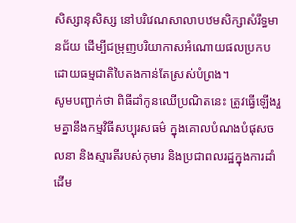សិស្សានុសិស្ស នៅបរិវេណសាលាបឋមសិក្សាសំរឹទ្ធមានជ័យ ដើម្បីជម្រុញបរិយាកាសអំណោយផលប្រកបដោយធម្មជាតិបៃតងកាន់តែស្រស់បំព្រង។
សូមបញ្ជាក់ថា ពិធីដាំកូនឈើប្រណិតនេះ ត្រូវធ្វើឡើងរួមគ្នានឹងកម្មវិធីសប្បុរសធម៌ ក្នុងគោលបំណងបំផុសចលនា និងស្មារតីរបស់កុមារ និងប្រជាពលរដ្ឋក្នុងការដាំដើម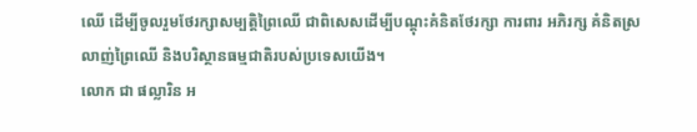ឈើ ដើម្បីចូលរួមថែរក្សាសម្បត្ដិព្រៃឈើ ជាពិសេសដើម្បីបណ្តុះគំនិតថែរក្សា ការពារ អភិរក្ស គំនិតស្រលាញ់ព្រៃឈើ និងបរិស្ថានធម្មជាតិរបស់ប្រទេសយើង។
លោក ជា ផល្លារិន អ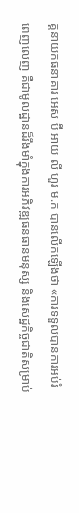គ្គនាយកធនាគារ អេស ប៊ី អាយ លី ហួរ ម.ក បានលើកឡើងថា «ការទទួលបានការអប់រំពេញលេញ គឺជាមូលដ្ឋានដ៏រឹងមាំក្នុងការអភិវឌ្ឍធនធានមនុស្ស និងសេដ្ឋកិច្ចជាតិសម្រាប់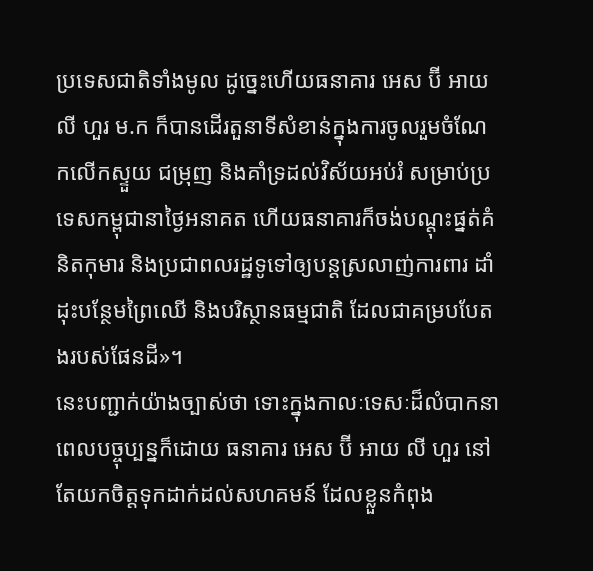ប្រទេសជាតិទាំងមូល ដូច្នេះហើយធនាគារ អេស ប៊ី អាយ លី ហួរ ម.ក ក៏បានដើរតួនាទីសំខាន់ក្នុងការចូលរួមចំណែកលើកស្ទួយ ជម្រុញ និងគាំទ្រដល់វិស័យអប់រំ សម្រាប់ប្រទេសកម្ពុជានាថ្ងៃអនាគត ហើយធនាគារក៏ចង់បណ្តុះផ្នត់គំនិតកុមារ និងប្រជាពលរដ្ឋទូទៅឲ្យបន្តស្រលាញ់ការពារ ដាំដុះបន្ថែមព្រៃឈើ និងបរិស្ថានធម្មជាតិ ដែលជាគម្របបែតងរបស់ផែនដី»។
នេះបញ្ជាក់យ៉ាងច្បាស់ថា ទោះក្នុងកាលៈទេសៈដ៏លំបាកនាពេលបច្ចុប្បន្នក៏ដោយ ធនាគារ អេស ប៊ី អាយ លី ហួរ នៅតែយកចិត្តទុកដាក់ដល់សហគមន៍ ដែលខ្លួនកំពុង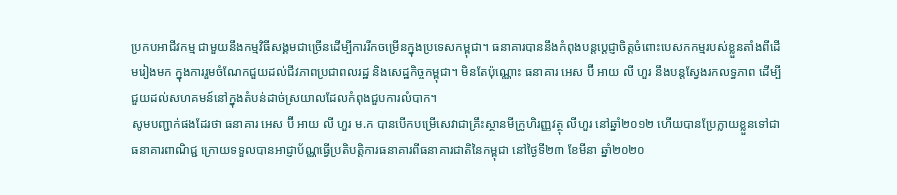ប្រកបអាជីវកម្ម ជាមួយនឹងកម្មវិធីសង្គមជាច្រើនដើម្បីការរីកចម្រើនក្នុងប្រទេសកម្ពុជា។ ធនាគារបាននឹងកំពុងបន្តប្តេជ្ញាចិត្តចំពោះបេសកកម្មរបស់ខ្លួនតាំងពីដើមរៀងមក ក្នុងការរួមចំណែកជួយដល់ជីវភាពប្រជាពលរដ្ឋ និងសេដ្ឋកិច្ចកម្ពុជា។ មិនតែប៉ុណ្ណោះ ធនាគារ អេស ប៊ី អាយ លី ហួរ នឹងបន្តស្វែងរកលទ្ធភាព ដើម្បីជួយដល់សហគមន៍នៅក្នុងតំបន់ដាច់ស្រយាលដែលកំពុងជួបការលំបាក។
សូមបញ្ជាក់ផងដែរថា ធនាគារ អេស ប៊ី អាយ លី ហួរ ម.ក បានបើកបម្រើសេវាជាគ្រឹះស្ថានមីក្រូហិរញ្ញវត្ថុ លីហួរ នៅឆ្នាំ២០១២ ហើយបានប្រែក្លាយខ្លួនទៅជាធនាគារពាណិជ្ជ ក្រោយទទួលបានអាជ្ញាប័ណ្ណធ្វើប្រតិបត្តិការធនាគារពីធនាគារជាតិនៃកម្ពុជា នៅថ្ងៃទី២៣ ខែមីនា ឆ្នាំ២០២០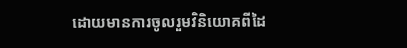ដោយមានការចូលរួមវិនិយោគពីដៃ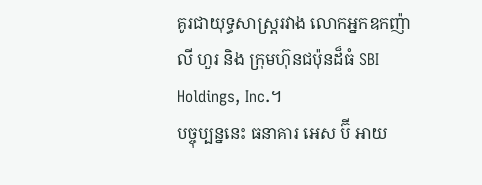គូរជាយុទ្ធសាស្រ្តរវាង លោកអ្នកឧកញ៉ា លី ហួរ និង ក្រុមហ៊ុនជប៉ុនដ៏ធំ SBI Holdings, Inc.។
បច្ចុប្បន្ននេះ ធនាគារ អេស ប៊ី អាយ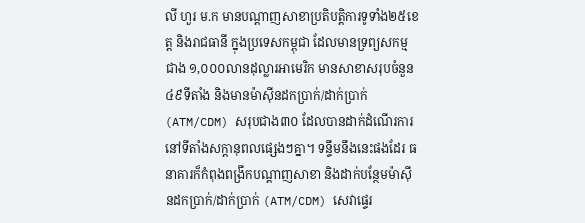លី ហួរ ម.ក មានបណ្តាញសាខាប្រតិបត្តិការទូទាំង២៥ខេត្ត និងរាជធានី ក្នុងប្រទេសកម្ពុជា ដែលមានទ្រព្យសកម្មជាង ១,០០០លានដុល្លារអាមេរិក មានសាខាសរុបចំនួន ៤៩ទីតាំង និងមានម៉ាស៊ីនដកប្រាក់/ដាក់ប្រាក់ (ATM/CDM) សរុបជាង៣០ ដែលបានដាក់ដំណើរការនៅទីតាំងសក្តានុពលផ្សេងៗគ្នា។ ទន្ទឹមនឹងនេះផងដែរ ធនាគារក៏កំពុងពង្រីកបណ្តាញសាខា និងដាក់បន្ថែមម៉ាស៊ីនដកប្រាក់/ដាក់ប្រាក់ (ATM/CDM) សេវាផ្ទេរ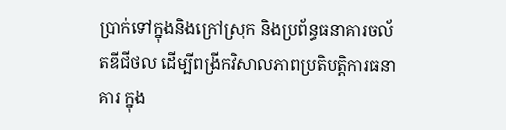ប្រាក់ទៅក្នុងនិងក្រៅស្រុក និងប្រព័ន្ធធនាគារចល័តឌីជីថល ដើម្បីពង្រីកវិសាលភាពប្រតិបត្តិការធនាគារ ក្នុង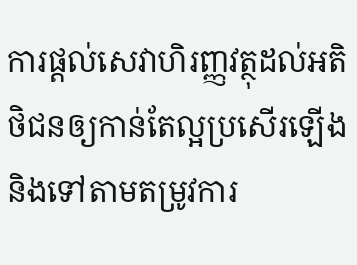ការផ្តល់សេវាហិរញ្ញវត្ថុដល់អតិថិជនឲ្យកាន់តែល្អប្រសើរឡើង និងទៅតាមតម្រូវការ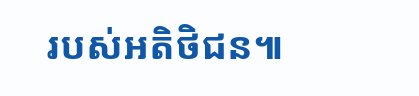របស់អតិថិជន៕